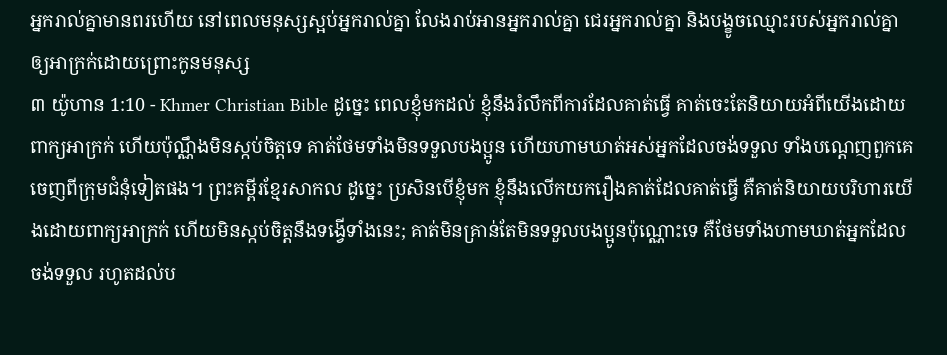អ្នករាល់គ្នាមានពរហើយ នៅពេលមនុស្សស្អប់អ្នករាល់គ្នា លែងរាប់អានអ្នករាល់គ្នា ជេរអ្នករាល់គ្នា និងបង្ខូចឈ្មោះរបស់អ្នករាល់គ្នាឲ្យអាក្រក់ដោយព្រោះកូនមនុស្ស
៣ យ៉ូហាន 1:10 - Khmer Christian Bible ដូច្នេះ ពេលខ្ញុំមកដល់ ខ្ញុំនឹងរំលឹកពីការដែលគាត់ធ្វើ គាត់ចេះតែនិយាយអំពីយើងដោយពាក្យអាក្រក់ ហើយប៉ុណ្ណឹងមិនស្កប់ចិត្ដទេ គាត់ថែមទាំងមិនទទួលបងប្អូន ហើយហាមឃាត់អស់អ្នកដែលចង់ទទួល ទាំងបណ្ដេញពួកគេចេញពីក្រុមជំនុំទៀតផង។ ព្រះគម្ពីរខ្មែរសាកល ដូច្នេះ ប្រសិនបើខ្ញុំមក ខ្ញុំនឹងលើកយករឿងគាត់ដែលគាត់ធ្វើ គឺគាត់និយាយបរិហារយើងដោយពាក្យអាក្រក់ ហើយមិនស្កប់ចិត្តនឹងទង្វើទាំងនេះ; គាត់មិនគ្រាន់តែមិនទទួលបងប្អូនប៉ុណ្ណោះទេ គឺថែមទាំងហាមឃាត់អ្នកដែលចង់ទទួល រហូតដល់ប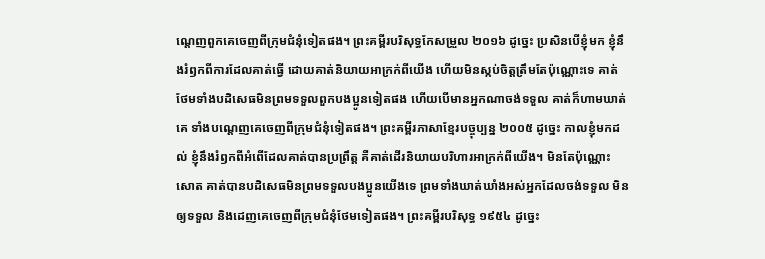ណ្ដេញពួកគេចេញពីក្រុមជំនុំទៀតផង។ ព្រះគម្ពីរបរិសុទ្ធកែសម្រួល ២០១៦ ដូច្នេះ ប្រសិនបើខ្ញុំមក ខ្ញុំនឹងរំឭកពីការដែលគាត់ធ្វើ ដោយគាត់និយាយអាក្រក់ពីយើង ហើយមិនស្កប់ចិត្តត្រឹមតែប៉ុណ្ណោះទេ គាត់ថែមទាំងបដិសេធមិនព្រមទទួលពួកបងប្អូនទៀតផង ហើយបើមានអ្នកណាចង់ទទួល គាត់ក៏ហាមឃាត់គេ ទាំងបណ្ដេញគេចេញពីក្រុមជំនុំទៀតផង។ ព្រះគម្ពីរភាសាខ្មែរបច្ចុប្បន្ន ២០០៥ ដូច្នេះ កាលខ្ញុំមកដល់ ខ្ញុំនឹងរំឭកពីអំពើដែលគាត់បានប្រព្រឹត្ត គឺគាត់ដើរនិយាយបរិហារអាក្រក់ពីយើង។ មិនតែប៉ុណ្ណោះសោត គាត់បានបដិសេធមិនព្រមទទួលបងប្អូនយើងទេ ព្រមទាំងឃាត់ឃាំងអស់អ្នកដែលចង់ទទួល មិនឲ្យទទួល និងដេញគេចេញពីក្រុមជំនុំថែមទៀតផង។ ព្រះគម្ពីរបរិសុទ្ធ ១៩៥៤ ដូច្នេះ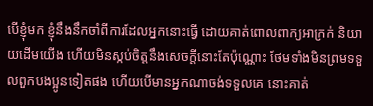បើខ្ញុំមក ខ្ញុំនឹងនឹកចាំពីការដែលអ្នកនោះធ្វើ ដោយគាត់ពោលពាក្យអាក្រក់ និយាយដើមយើង ហើយមិនស្កប់ចិត្តនឹងសេចក្ដីនោះតែប៉ុណ្ណោះ ថែមទាំងមិនព្រមទទួលពួកបងប្អូនទៀតផង ហើយបើមានអ្នកណាចង់ទទួលគេ នោះគាត់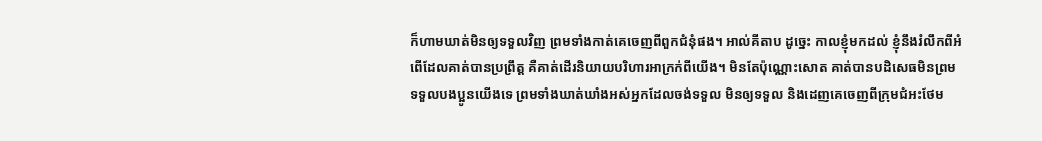ក៏ហាមឃាត់មិនឲ្យទទួលវិញ ព្រមទាំងកាត់គេចេញពីពួកជំនុំផង។ អាល់គីតាប ដូច្នេះ កាលខ្ញុំមកដល់ ខ្ញុំនឹងរំលឹកពីអំពើដែលគាត់បានប្រព្រឹត្ដ គឺគាត់ដើរនិយាយបរិហារអាក្រក់ពីយើង។ មិនតែប៉ុណ្ណោះសោត គាត់បានបដិសេធមិនព្រមទទួលបងប្អូនយើងទេ ព្រមទាំងឃាត់ឃាំងអស់អ្នកដែលចង់ទទួល មិនឲ្យទទួល និងដេញគេចេញពីក្រុមជំអះថែម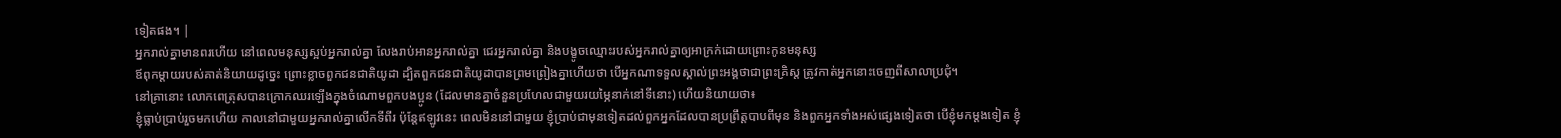ទៀតផង។ |
អ្នករាល់គ្នាមានពរហើយ នៅពេលមនុស្សស្អប់អ្នករាល់គ្នា លែងរាប់អានអ្នករាល់គ្នា ជេរអ្នករាល់គ្នា និងបង្ខូចឈ្មោះរបស់អ្នករាល់គ្នាឲ្យអាក្រក់ដោយព្រោះកូនមនុស្ស
ឪពុកម្តាយរបស់គាត់និយាយដូច្នេះ ព្រោះខ្លាចពួកជនជាតិយូដា ដ្បិតពួកជនជាតិយូដាបានព្រមព្រៀងគ្នាហើយថា បើអ្នកណាទទួលស្គាល់ព្រះអង្គថាជាព្រះគ្រិស្ដ ត្រូវកាត់អ្នកនោះចេញពីសាលាប្រជុំ។
នៅគ្រានោះ លោកពេត្រុសបានក្រោកឈរឡើងក្នុងចំណោមពួកបងប្អូន (ដែលមានគ្នាចំនួនប្រហែលជាមួយរយម្ភៃនាក់នៅទីនោះ) ហើយនិយាយថា៖
ខ្ញុំធ្លាប់ប្រាប់រួចមកហើយ កាលនៅជាមួយអ្នករាល់គ្នាលើកទីពីរ ប៉ុន្ដែឥឡូវនេះ ពេលមិននៅជាមួយ ខ្ញុំប្រាប់ជាមុនទៀតដល់ពួកអ្នកដែលបានប្រព្រឹត្ដបាបពីមុន និងពួកអ្នកទាំងអស់ផ្សេងទៀតថា បើខ្ញុំមកម្ដងទៀត ខ្ញុំ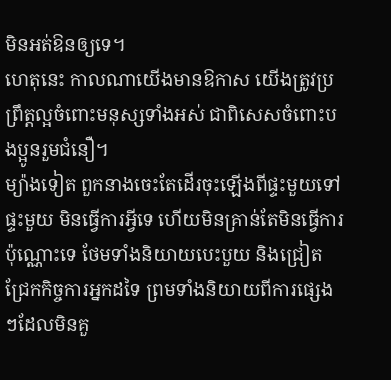មិនអត់ឱនឲ្យទេ។
ហេតុនេះ កាលណាយើងមានឱកាស យើងត្រូវប្រព្រឹត្ដល្អចំពោះមនុស្សទាំងអស់ ជាពិសេសចំពោះបងប្អូនរួមជំនឿ។
ម្យ៉ាងទៀត ពួកនាងចេះតែដើរចុះឡើងពីផ្ទះមួយទៅផ្ទះមួយ មិនធ្វើការអ្វីទេ ហើយមិនគ្រាន់តែមិនធ្វើការប៉ុណ្ណោះទេ ថែមទាំងនិយាយបេះបួយ និងជ្រៀតជ្រែកកិច្ចការអ្នកដទៃ ព្រមទាំងនិយាយពីការផ្សេងៗដែលមិនគួ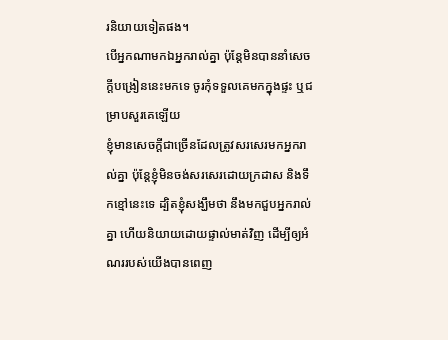រនិយាយទៀតផង។
បើអ្នកណាមកឯអ្នករាល់គ្នា ប៉ុន្ដែមិនបាននាំសេចក្ដីបង្រៀននេះមកទេ ចូរកុំទទួលគេមកក្នុងផ្ទះ ឬជម្រាបសួរគេឡើយ
ខ្ញុំមានសេចក្ដីជាច្រើនដែលត្រូវសរសេរមកអ្នករាល់គ្នា ប៉ុន្ដែខ្ញុំមិនចង់សរសេរដោយក្រដាស និងទឹកខ្មៅនេះទេ ដ្បិតខ្ញុំសង្ឃឹមថា នឹងមកជួបអ្នករាល់គ្នា ហើយនិយាយដោយផ្ទាល់មាត់វិញ ដើម្បីឲ្យអំណររបស់យើងបានពេញ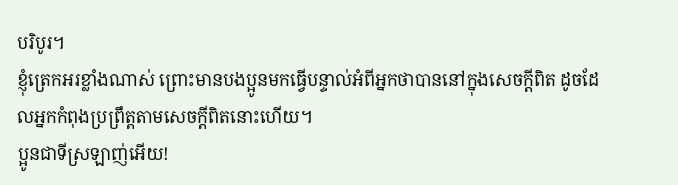បរិបូរ។
ខ្ញុំត្រេកអរខ្លាំងណាស់ ព្រោះមានបងប្អូនមកធ្វើបន្ទាល់អំពីអ្នកថាបាននៅក្នុងសេចក្ដីពិត ដូចដែលអ្នកកំពុងប្រព្រឹត្ដតាមសេចក្ដីពិតនោះហើយ។
ប្អូនជាទីស្រឡាញ់អើយ!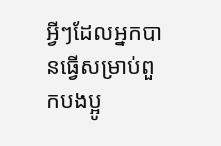អ្វីៗដែលអ្នកបានធ្វើសម្រាប់ពួកបងប្អូ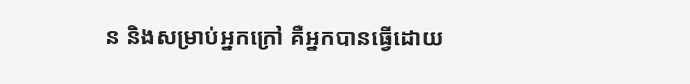ន និងសម្រាប់អ្នកក្រៅ គឺអ្នកបានធ្វើដោយ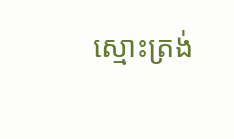ស្មោះត្រង់